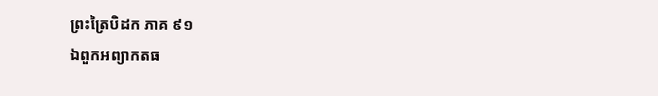ព្រះត្រៃបិដក ភាគ ៩១
ឯពួកអព្យាកតធ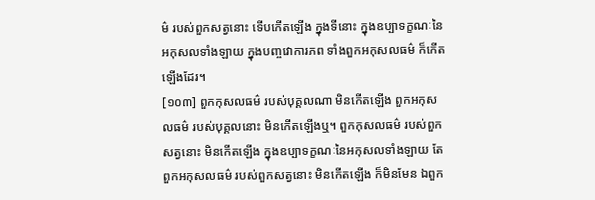ម៌ របស់ពួកសត្វនោះ ទើបកើតឡើង ក្នុងទីនោះ ក្នុងឧប្បាទក្ខណៈនៃអកុសលទាំងឡាយ ក្នុងបញ្ចវោការភព ទាំងពួកអកុសលធម៌ ក៏កើតឡើងដែរ។
[១០៣] ពួកកុសលធម៌ របស់បុគ្គលណា មិនកើតឡើង ពួកអកុសលធម៌ របស់បុគ្គលនោះ មិនកើតឡើងឬ។ ពួកកុសលធម៌ របស់ពួកសត្វនោះ មិនកើតឡើង ក្នុងឧប្បាទក្ខណៈនៃអកុសលទាំងឡាយ តែពួកអកុសលធម៌ របស់ពួកសត្វនោះ មិនកើតឡើង ក៏មិនមែន ឯពួក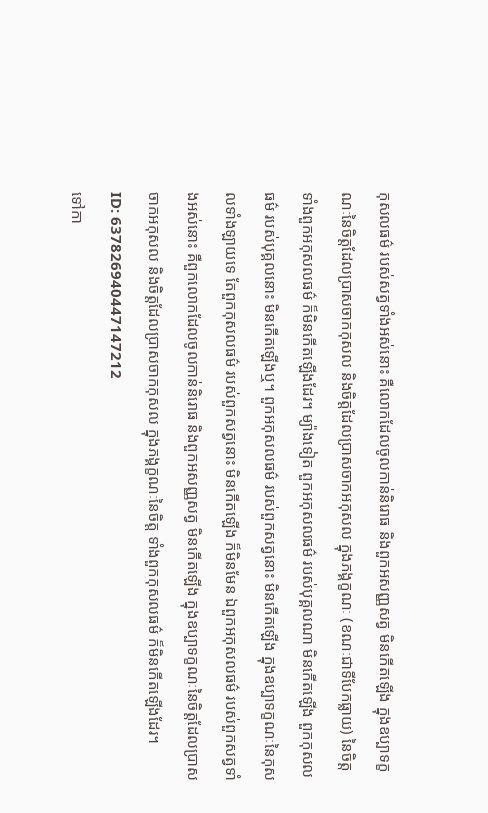កុសលធម៌ របស់សត្វទាំងអស់នោះ គឺលោកដែលចូលកាន់និរោធ និងពួកអសញ្ញសត្វ មិនកើតឡើង ក្នុងឧប្បាទក្ខណៈនៃចិត្តដែលប្រាសចាកកុសល និងចិត្តដែលប្រាសចាកអកុសល ក្នុងភង្គក្ខណៈ (ខណៈជាទីបែកធ្លាយ) នៃចិត្ត ទាំងពួកអកុសលធម៌ ក៏មិនកើតឡើងដែរ។ ម្យ៉ាងទៀត ពួកអកុសលធម៌ របស់បុគ្គលណា មិនកើតឡើង ពួកកុសលធម៌ របស់បុគ្គលនោះ មិនកើតឡើងឬ។ ពួកអកុសលធម៌ របស់ពួកសត្វនោះ មិនកើតឡើង ក្នុងឧប្បាទក្ខណៈនៃកុសលទាំងឡាយទេ តែពួកកុសលធម៌ របស់ពួកសត្វនោះ មិនកើតឡើង ក៏មិនមែន ឯពួកអកុសលធម៌ របស់ពួកសត្វទាំងអស់នោះ គឺពួកលោកដែលចូលកាន់និរោធ និងពួកអសញ្ញសត្វ មិនកើតឡើង ក្នុងឧប្បាទក្ខណៈនៃចិត្តដែលប្រាសចាកអកុសល និងចិត្តដែលប្រាសចាកកុសល ក្នុងភង្គក្ខណៈនៃចិត្ត ទាំងពួកកុសលធម៌ ក៏មិនកើតឡើងដែរ។
ID: 637826940447147212
ទៅកា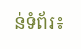ន់ទំព័រ៖